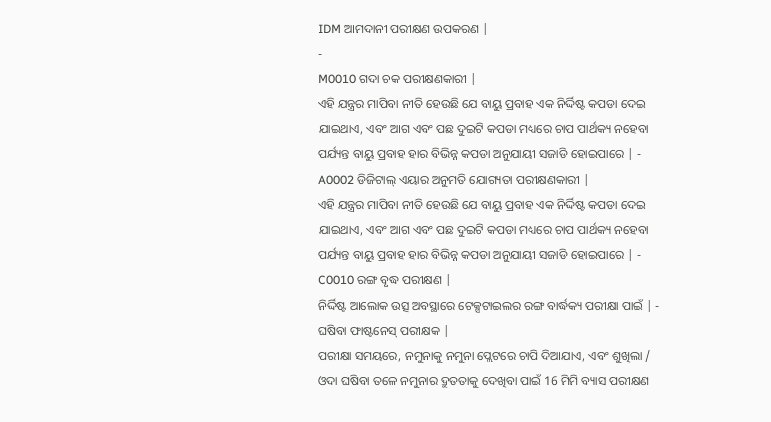IDM ଆମଦାନୀ ପରୀକ୍ଷଣ ଉପକରଣ |
-
M0010 ଗଦା ଚକ ପରୀକ୍ଷଣକାରୀ |
ଏହି ଯନ୍ତ୍ରର ମାପିବା ନୀତି ହେଉଛି ଯେ ବାୟୁ ପ୍ରବାହ ଏକ ନିର୍ଦ୍ଦିଷ୍ଟ କପଡା ଦେଇ ଯାଇଥାଏ, ଏବଂ ଆଗ ଏବଂ ପଛ ଦୁଇଟି କପଡା ମଧ୍ୟରେ ଚାପ ପାର୍ଥକ୍ୟ ନହେବା ପର୍ଯ୍ୟନ୍ତ ବାୟୁ ପ୍ରବାହ ହାର ବିଭିନ୍ନ କପଡା ଅନୁଯାୟୀ ସଜାଡି ହୋଇପାରେ | -
A0002 ଡିଜିଟାଲ୍ ଏୟାର ଅନୁମତି ଯୋଗ୍ୟତା ପରୀକ୍ଷଣକାରୀ |
ଏହି ଯନ୍ତ୍ରର ମାପିବା ନୀତି ହେଉଛି ଯେ ବାୟୁ ପ୍ରବାହ ଏକ ନିର୍ଦ୍ଦିଷ୍ଟ କପଡା ଦେଇ ଯାଇଥାଏ, ଏବଂ ଆଗ ଏବଂ ପଛ ଦୁଇଟି କପଡା ମଧ୍ୟରେ ଚାପ ପାର୍ଥକ୍ୟ ନହେବା ପର୍ଯ୍ୟନ୍ତ ବାୟୁ ପ୍ରବାହ ହାର ବିଭିନ୍ନ କପଡା ଅନୁଯାୟୀ ସଜାଡି ହୋଇପାରେ | -
C0010 ରଙ୍ଗ ବୃଦ୍ଧ ପରୀକ୍ଷଣ |
ନିର୍ଦ୍ଦିଷ୍ଟ ଆଲୋକ ଉତ୍ସ ଅବସ୍ଥାରେ ଟେକ୍ସଟାଇଲର ରଙ୍ଗ ବାର୍ଦ୍ଧକ୍ୟ ପରୀକ୍ଷା ପାଇଁ | -
ଘଷିବା ଫାଷ୍ଟନେସ୍ ପରୀକ୍ଷକ |
ପରୀକ୍ଷା ସମୟରେ, ନମୁନାକୁ ନମୁନା ପ୍ଲେଟରେ ଚାପି ଦିଆଯାଏ, ଏବଂ ଶୁଖିଲା / ଓଦା ଘଷିବା ତଳେ ନମୁନାର ଦ୍ରୁତତାକୁ ଦେଖିବା ପାଇଁ 16 ମିମି ବ୍ୟାସ ପରୀକ୍ଷଣ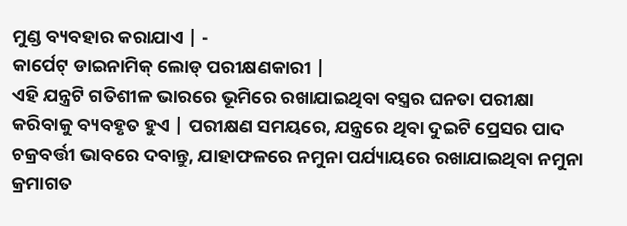ମୁଣ୍ଡ ବ୍ୟବହାର କରାଯାଏ | -
କାର୍ପେଟ୍ ଡାଇନାମିକ୍ ଲୋଡ୍ ପରୀକ୍ଷଣକାରୀ |
ଏହି ଯନ୍ତ୍ରଟି ଗତିଶୀଳ ଭାରରେ ଭୂମିରେ ରଖାଯାଇଥିବା ବସ୍ତ୍ରର ଘନତା ପରୀକ୍ଷା କରିବାକୁ ବ୍ୟବହୃତ ହୁଏ | ପରୀକ୍ଷଣ ସମୟରେ, ଯନ୍ତ୍ରରେ ଥିବା ଦୁଇଟି ପ୍ରେସର ପାଦ ଚକ୍ରବର୍ତ୍ତୀ ଭାବରେ ଦବାନ୍ତୁ, ଯାହାଫଳରେ ନମୁନା ପର୍ଯ୍ୟାୟରେ ରଖାଯାଇଥିବା ନମୁନା କ୍ରମାଗତ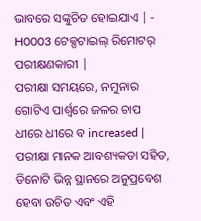ଭାବରେ ସଙ୍କୁଚିତ ହୋଇଯାଏ | -
H0003 ଟେକ୍ସଟାଇଲ୍ ରିମୋଟର୍ ପରୀକ୍ଷଣକାରୀ |
ପରୀକ୍ଷା ସମୟରେ, ନମୁନାର ଗୋଟିଏ ପାର୍ଶ୍ୱରେ ଜଳର ଚାପ ଧୀରେ ଧୀରେ ବ increased | ପରୀକ୍ଷା ମାନକ ଆବଶ୍ୟକତା ସହିତ, ତିନୋଟି ଭିନ୍ନ ସ୍ଥାନରେ ଅନୁପ୍ରବେଶ ହେବା ଉଚିତ ଏବଂ ଏହି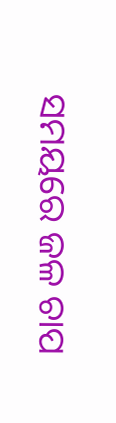ସମୟରେ ଜଳ ଚାପ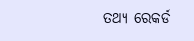ତଥ୍ୟ ରେକର୍ଡ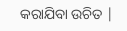କରାଯିବା ଉଚିତ |